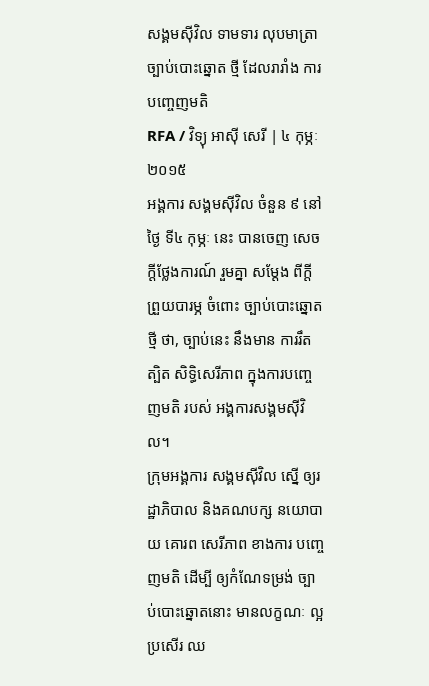សង្គមស៊ីវិល ទាមទារ លុបមាត្រា ច្បាប់បោះឆ្នោត ថ្មី ដែលរារាំង ការបញ្ចេញមតិ
RFA / វិទ្យុ អាស៊ី សេរី | ៤ កុម្ភៈ ២០១៥
អង្គការ សង្គមស៊ីវិល ចំនួន ៩ នៅថ្ងៃ ទី៤ កុម្ភៈ នេះ បានចេញ សេចក្ដីថ្លែងការណ៍ រួមគ្នា សម្ដែង ពីក្ដី ព្រួយបារម្ភ ចំពោះ ច្បាប់បោះឆ្នោត ថ្មី ថា, ច្បាប់នេះ នឹងមាន ការរឹតត្បិត សិទ្ធិសេរីភាព ក្នុងការបញ្ចេញមតិ របស់ អង្គការសង្គមស៊ីវិល។
ក្រុមអង្គការ សង្គមស៊ីវិល ស្នើ ឲ្យរដ្ឋាភិបាល និងគណបក្ស នយោបាយ គោរព សេរីភាព ខាងការ បញ្ចេញមតិ ដើម្បី ឲ្យកំណែទម្រង់ ច្បាប់បោះឆ្នោតនោះ មានលក្ខណៈ ល្អប្រសើរ ឈ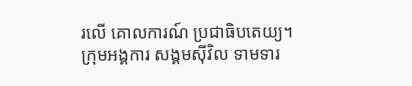រលើ គោលការណ៍ ប្រជាធិបតេយ្យ។
ក្រុមអង្គការ សង្គមស៊ីវិល ទាមទារ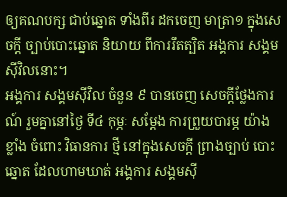ឲ្យគណបក្ស ជាប់ឆ្នោត ទាំងពីរ ដកចេញ មាត្រា១ ក្នុងសេចក្ដី ច្បាប់បោះឆ្នោត និយាយ ពីការរឹតត្បិត អង្គការ សង្គមស៊ីវិលនោះ។
អង្គការ សង្គមស៊ីវិល ចំនួន ៩ បានចេញ សេចក្ដីថ្លែងការណ៍ រួមគ្នានៅថ្ងៃ ទី៤ កុម្ភៈ សម្ដែង ការព្រួយបារម្ភ យ៉ាងខ្លាំង ចំពោះ វិធានការ ថ្មី នៅក្នុងសេចក្ដី ព្រាងច្បាប់ បោះឆ្នោត ដែលហាមឃាត់ អង្គការ សង្គមស៊ី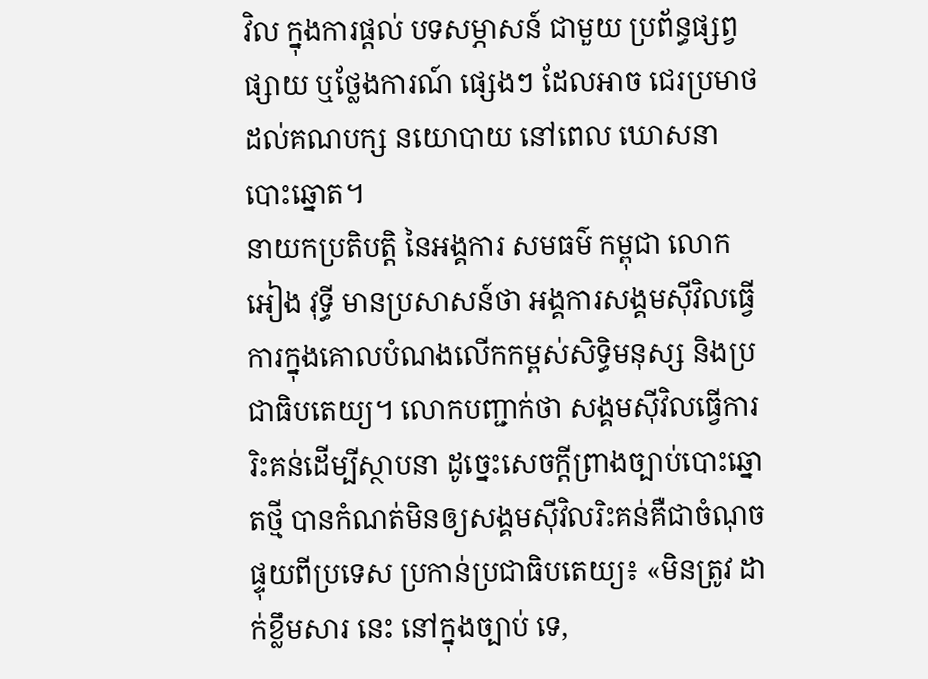វិល ក្នុងការផ្ដល់ បទសម្ភាសន៍ ជាមួយ ប្រព័ន្ធផ្សព្វផ្សាយ ឬថ្លែងការណ៍ ផ្សេងៗ ដែលអាច ជេរប្រមាថ ដល់គណបក្ស នយោបាយ នៅពេល ឃោសនា បោះឆ្នោត។
នាយកប្រតិបត្តិ នៃអង្គការ សមធម៌ កម្ពុជា លោក អៀង វុទ្ធី មានប្រសាសន៍ថា អង្គការសង្គមស៊ីវិលធ្វើការក្នុងគោលបំណងលើកកម្ពស់សិទ្ធិមនុស្ស និងប្រជាធិបតេយ្យ។ លោកបញ្ជាក់ថា សង្គមស៊ីវិលធ្វើការរិះគន់ដើម្បីស្ថាបនា ដូច្នេះសេចក្ដីព្រាងច្បាប់បោះឆ្នោតថ្មី បានកំណត់មិនឲ្យសង្គមស៊ីវិលរិះគន់គឺជាចំណុចផ្ទុយពីប្រទេស ប្រកាន់ប្រជាធិបតេយ្យ៖ «មិនត្រូវ ដាក់ខ្លឹមសារ នេះ នៅក្នុងច្បាប់ ទេ,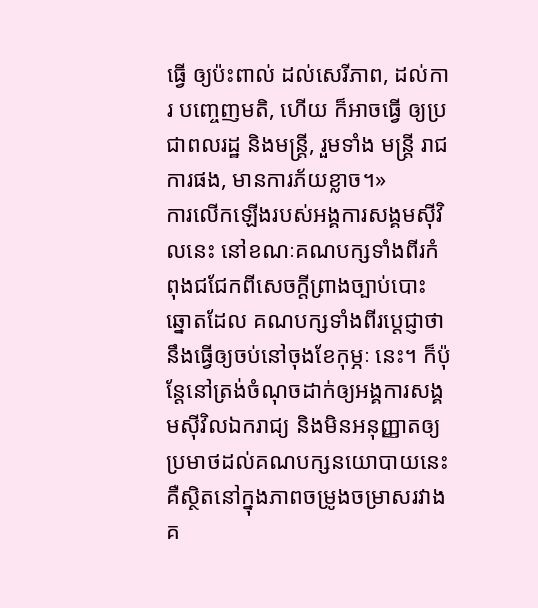ធ្វើ ឲ្យប៉ះពាល់ ដល់សេរីភាព, ដល់ការ បញ្ចេញមតិ, ហើយ ក៏អាចធ្វើ ឲ្យប្រជាពលរដ្ឋ និងមន្ត្រី, រួមទាំង មន្ត្រី រាជការផង, មានការភ័យខ្លាច។»
ការលើកឡើងរបស់អង្គការសង្គមស៊ីវិលនេះ នៅខណៈគណបក្សទាំងពីរកំពុងជជែកពីសេចក្ដីព្រាងច្បាប់បោះឆ្នោតដែល គណបក្សទាំងពីរប្ដេជ្ញាថា នឹងធ្វើឲ្យចប់នៅចុងខែកុម្ភៈ នេះ។ ក៏ប៉ុន្តែនៅត្រង់ចំណុចដាក់ឲ្យអង្គការសង្គមស៊ីវិលឯករាជ្យ និងមិនអនុញ្ញាតឲ្យប្រមាថដល់គណបក្សនយោបាយនេះ គឺស្ថិតនៅក្នុងភាពចម្រូងចម្រាសរវាងគ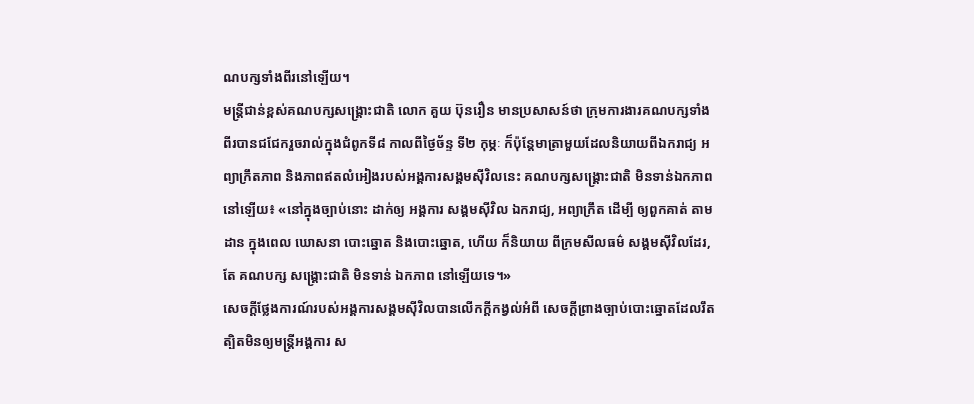ណបក្សទាំងពីរនៅឡើយ។
មន្ត្រីជាន់ខ្ពស់គណបក្សសង្គ្រោះជាតិ លោក គួយ ប៊ុនរឿន មានប្រសាសន៍ថា ក្រុមការងារគណបក្សទាំងពីរបានជជែករួចរាល់ក្នុងជំពូកទី៨ កាលពីថ្ងៃច័ន្ទ ទី២ កុម្ភៈ ក៏ប៉ុន្តែមាត្រាមួយដែលនិយាយពីឯករាជ្យ អព្យាក្រឹតភាព និងភាពឥតលំអៀងរបស់អង្គការសង្គមស៊ីវិលនេះ គណបក្សសង្គ្រោះជាតិ មិនទាន់ឯកភាពនៅឡើយ៖ «នៅក្នុងច្បាប់នោះ ដាក់ឲ្យ អង្គការ សង្គមស៊ីវិល ឯករាជ្យ, អព្យាក្រឹត ដើម្បី ឲ្យពួកគាត់ តាមដាន ក្នុងពេល ឃោសនា បោះឆ្នោត និងបោះឆ្នោត, ហើយ ក៏និយាយ ពីក្រមសីលធម៌ សង្គមស៊ីវិលដែរ, តែ គណបក្ស សង្គ្រោះជាតិ មិនទាន់ ឯកភាព នៅឡើយទេ។»
សេចក្ដីថ្លែងការណ៍របស់អង្គការសង្គមស៊ីវិលបានលើកក្ដីកង្វល់អំពី សេចក្ដីព្រាងច្បាប់បោះឆ្នោតដែលរឹតត្បិតមិនឲ្យមន្ត្រីអង្គការ ស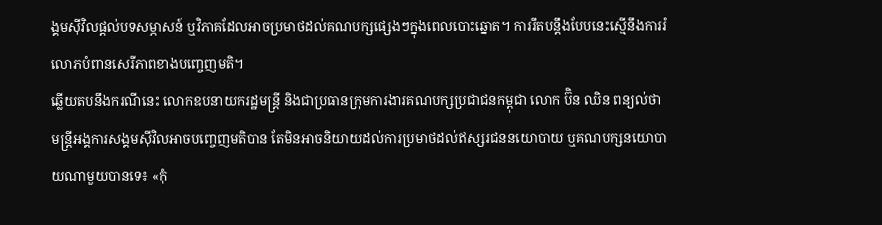ង្គមស៊ីវិលផ្ដល់បទសម្ភាសន៍ ឬវិភាគដែលអាចប្រមាថដល់គណបក្សផ្សេងៗក្នុងពេលបោះឆ្នោត។ ការរឹតបន្តឹងបែបនេះស្មើនឹងការរំលោភបំពានសេរីភាពខាងបញ្ចេញមតិ។
ឆ្លើយតបនឹងករណីនេះ លោកឧបនាយករដ្ឋមន្ត្រី និងជាប្រធានក្រុមការងារគណបក្សប្រជាជនកម្ពុជា លោក ប៊ិន ឈិន ពន្យល់ថា មន្ត្រីអង្គការសង្គមស៊ីវិលអាចបញ្ចេញមតិបាន តែមិនអាចនិយាយដល់ការប្រមាថដល់ឥស្សរជននយោបាយ ឬគណបក្សនយោបាយណាមួយបានទេ៖ «កុំ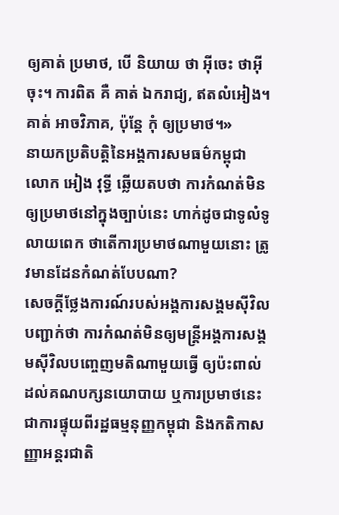ឲ្យគាត់ ប្រមាថ, បើ និយាយ ថា អ៊ីចេះ ថាអ៊ីចុះ។ ការពិត គឺ គាត់ ឯករាជ្យ, ឥតលំអៀង។ គាត់ អាចវិភាគ, ប៉ុន្តែ កុំ ឲ្យប្រមាថ។»
នាយកប្រតិបត្តិនៃអង្គការសមធម៌កម្ពុជា លោក អៀង វុទ្ធី ឆ្លើយតបថា ការកំណត់មិនឲ្យប្រមាថនៅក្នុងច្បាប់នេះ ហាក់ដូចជាទូលំទូលាយពេក ថាតើការប្រមាថណាមួយនោះ ត្រូវមានដែនកំណត់បែបណា?
សេចក្ដីថ្លែងការណ៍របស់អង្គការសង្គមស៊ីវិលបញ្ជាក់ថា ការកំណត់មិនឲ្យមន្ត្រីអង្គការសង្គមស៊ីវិលបញ្ចេញមតិណាមួយធ្វើ ឲ្យប៉ះពាល់ដល់គណបក្សនយោបាយ ឬការប្រមាថនេះ ជាការផ្ទុយពីរដ្ឋធម្មនុញ្ញកម្ពុជា និងកតិកាសញ្ញាអន្តរជាតិ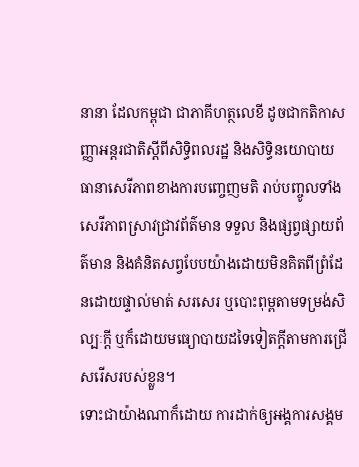នានា ដែលកម្ពុជា ជាភាគីហត្ថលេខី ដូចជាកតិកាសញ្ញាអន្តរជាតិស្ដីពីសិទ្ធិពលរដ្ឋ និងសិទ្ធិនយោបាយ ធានាសេរីភាពខាងការបញ្ចេញមតិ រាប់បញ្ចូលទាំងសេរីភាពស្រាវជ្រាវព័ត៌មាន ទទួល និងផ្សព្វផ្សាយព័ត៌មាន និងគំនិតសព្វបែបយ៉ាងដោយមិនគិតពីព្រំដែនដោយផ្ទាល់មាត់ សរសេរ ឬបោះពុម្ពតាមទម្រង់សិល្បៈក្ដី ឬក៏ដោយមធ្យោបាយដទៃទៀតក្ដីតាមការជ្រើសរើសរបស់ខ្លួន។
ទោះជាយ៉ាងណាក៏ដោយ ការដាក់ឲ្យអង្គការសង្គម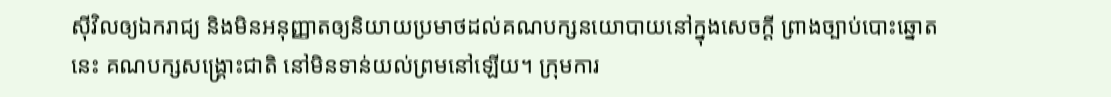ស៊ីវិលឲ្យឯករាជ្យ និងមិនអនុញ្ញាតឲ្យនិយាយប្រមាថដល់គណបក្សនយោបាយនៅក្នុងសេចក្ដី ព្រាងច្បាប់បោះឆ្នោតនេះ គណបក្សសង្គ្រោះជាតិ នៅមិនទាន់យល់ព្រមនៅឡើយ។ ក្រុមការ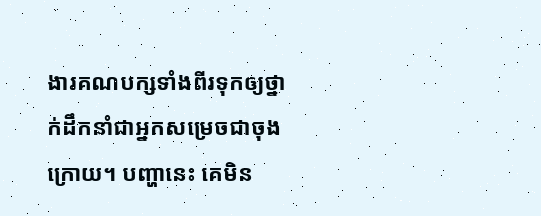ងារគណបក្សទាំងពីរទុកឲ្យថ្នាក់ដឹកនាំជាអ្នកសម្រេចជាចុង ក្រោយ។ បញ្ហានេះ គេមិន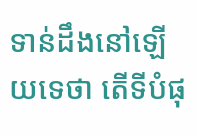ទាន់ដឹងនៅឡើយទេថា តើទីបំផុ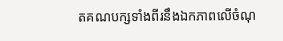តគណបក្សទាំងពីរនឹងឯកភាពលើចំណុ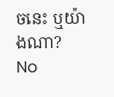ចនេះ ឬយ៉ាងណា?
No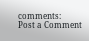comments:
Post a Comment